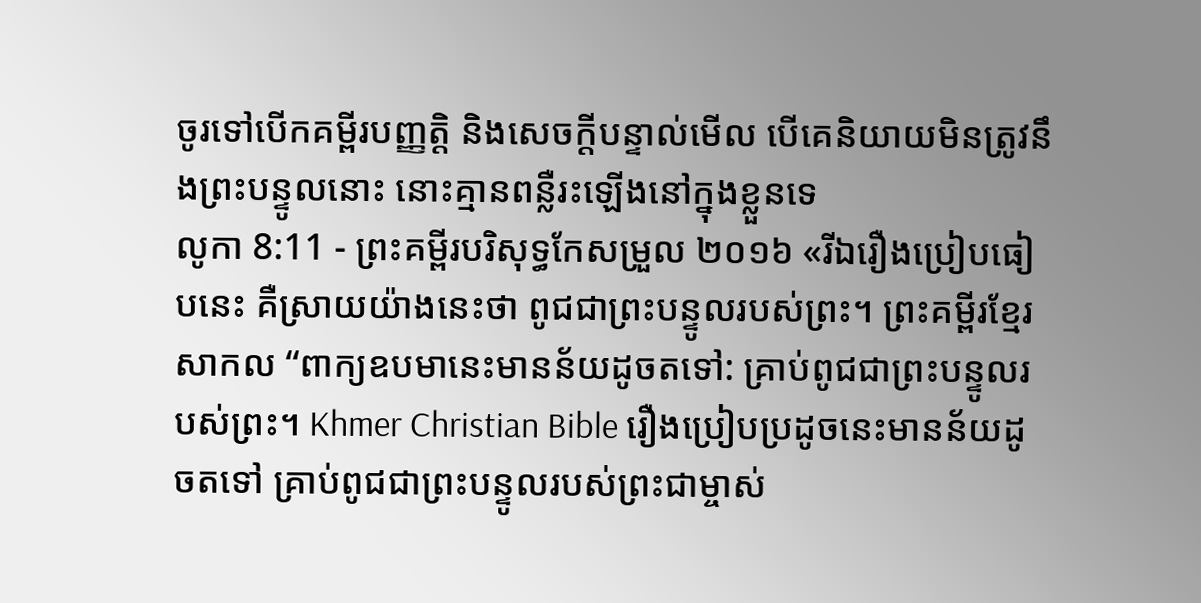ចូរទៅបើកគម្ពីរបញ្ញត្តិ និងសេចក្ដីបន្ទាល់មើល បើគេនិយាយមិនត្រូវនឹងព្រះបន្ទូលនោះ នោះគ្មានពន្លឺរះឡើងនៅក្នុងខ្លួនទេ
លូកា 8:11 - ព្រះគម្ពីរបរិសុទ្ធកែសម្រួល ២០១៦ «រីឯរឿងប្រៀបធៀបនេះ គឺស្រាយយ៉ាងនេះថា ពូជជាព្រះបន្ទូលរបស់ព្រះ។ ព្រះគម្ពីរខ្មែរសាកល “ពាក្យឧបមានេះមានន័យដូចតទៅ: គ្រាប់ពូជជាព្រះបន្ទូលរបស់ព្រះ។ Khmer Christian Bible រឿងប្រៀបប្រដូចនេះមានន័យដូចតទៅ គ្រាប់ពូជជាព្រះបន្ទូលរបស់ព្រះជាម្ចាស់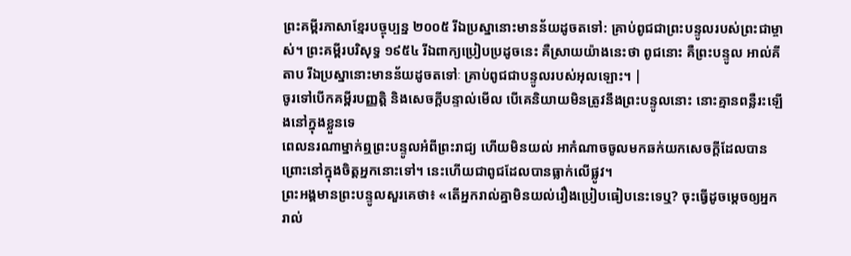ព្រះគម្ពីរភាសាខ្មែរបច្ចុប្បន្ន ២០០៥ រីឯប្រស្នានោះមានន័យដូចតទៅ: គ្រាប់ពូជជាព្រះបន្ទូលរបស់ព្រះជាម្ចាស់។ ព្រះគម្ពីរបរិសុទ្ធ ១៩៥៤ រីឯពាក្យប្រៀបប្រដូចនេះ គឺស្រាយយ៉ាងនេះថា ពូជនោះ គឺព្រះបន្ទូល អាល់គីតាប រីឯប្រស្នានោះមានន័យដូចតទៅៈ គ្រាប់ពូជជាបន្ទូលរបស់អុលឡោះ។ |
ចូរទៅបើកគម្ពីរបញ្ញត្តិ និងសេចក្ដីបន្ទាល់មើល បើគេនិយាយមិនត្រូវនឹងព្រះបន្ទូលនោះ នោះគ្មានពន្លឺរះឡើងនៅក្នុងខ្លួនទេ
ពេលនរណាម្នាក់ឮព្រះបន្ទូលអំពីព្រះរាជ្យ ហើយមិនយល់ អាកំណាចចូលមកឆក់យកសេចក្តីដែលបានព្រោះនៅក្នុងចិត្តអ្នកនោះទៅ។ នេះហើយជាពូជដែលបានធ្លាក់លើផ្លូវ។
ព្រះអង្គមានព្រះបន្ទូលសួរគេថា៖ «តើអ្នករាល់គ្នាមិនយល់រឿងប្រៀបធៀបនេះទេឬ? ចុះធ្វើដូចម្តេចឲ្យអ្នករាល់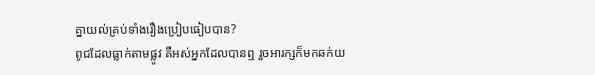គ្នាយល់គ្រប់ទាំងរឿងប្រៀបធៀបបាន?
ពូជដែលធ្លាក់តាមផ្លូវ គឺអស់អ្នកដែលបានឮ រួចអារក្សក៏មកឆក់យ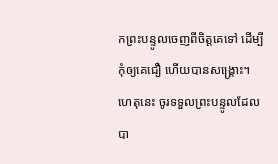កព្រះបន្ទូលចេញពីចិត្តគេទៅ ដើម្បីកុំឲ្យគេជឿ ហើយបានសង្គ្រោះ។
ហេតុនេះ ចូរទទួលព្រះបន្ទូលដែលបា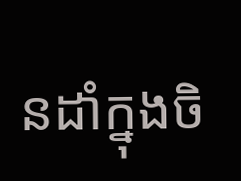នដាំក្នុងចិ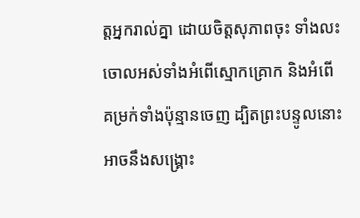ត្តអ្នករាល់គ្នា ដោយចិត្តសុភាពចុះ ទាំងលះចោលអស់ទាំងអំពើស្មោកគ្រោក និងអំពើគម្រក់ទាំងប៉ុន្មានចេញ ដ្បិតព្រះបន្ទូលនោះអាចនឹងសង្គ្រោះ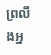ព្រលឹងអ្ន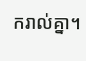ករាល់គ្នា។